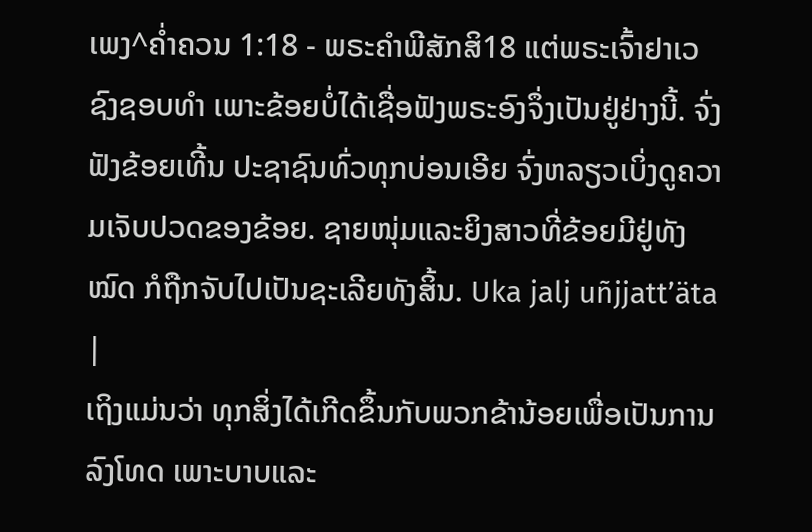ເພງ^ຄໍ່າຄວນ 1:18 - ພຣະຄຳພີສັກສິ18 ແຕ່ພຣະເຈົ້າຢາເວຊົງຊອບທຳ ເພາະຂ້ອຍບໍ່ໄດ້ເຊື່ອຟັງພຣະອົງຈຶ່ງເປັນຢູ່ຢ່າງນີ້. ຈົ່ງຟັງຂ້ອຍເທີ້ນ ປະຊາຊົນທົ່ວທຸກບ່ອນເອີຍ ຈົ່ງຫລຽວເບິ່ງດູຄວາມເຈັບປວດຂອງຂ້ອຍ. ຊາຍໜຸ່ມແລະຍິງສາວທີ່ຂ້ອຍມີຢູ່ທັງໝົດ ກໍຖືກຈັບໄປເປັນຊະເລີຍທັງສິ້ນ. Uka jalj uñjjattʼäta |
ເຖິງແມ່ນວ່າ ທຸກສິ່ງໄດ້ເກີດຂຶ້ນກັບພວກຂ້ານ້ອຍເພື່ອເປັນການລົງໂທດ ເພາະບາບແລະ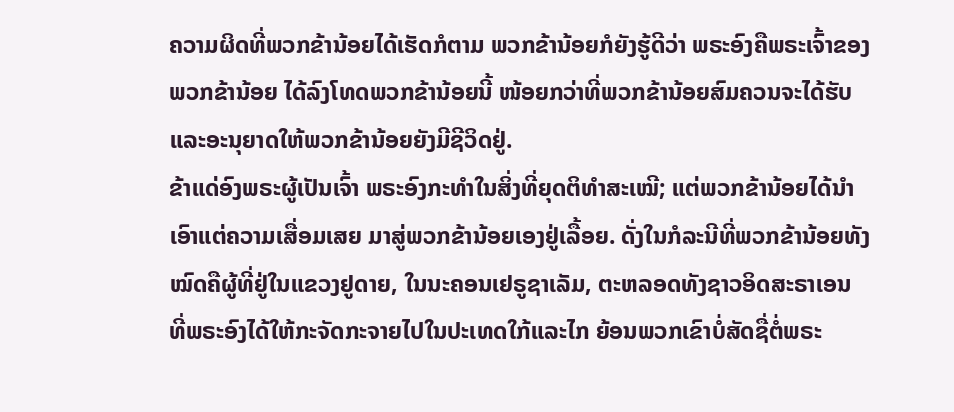ຄວາມຜິດທີ່ພວກຂ້ານ້ອຍໄດ້ເຮັດກໍຕາມ ພວກຂ້ານ້ອຍກໍຍັງຮູ້ດີວ່າ ພຣະອົງຄືພຣະເຈົ້າຂອງພວກຂ້ານ້ອຍ ໄດ້ລົງໂທດພວກຂ້ານ້ອຍນີ້ ໜ້ອຍກວ່າທີ່ພວກຂ້ານ້ອຍສົມຄວນຈະໄດ້ຮັບ ແລະອະນຸຍາດໃຫ້ພວກຂ້ານ້ອຍຍັງມີຊີວິດຢູ່.
ຂ້າແດ່ອົງພຣະຜູ້ເປັນເຈົ້າ ພຣະອົງກະທຳໃນສິ່ງທີ່ຍຸດຕິທຳສະເໝີ; ແຕ່ພວກຂ້ານ້ອຍໄດ້ນຳເອົາແຕ່ຄວາມເສື່ອມເສຍ ມາສູ່ພວກຂ້ານ້ອຍເອງຢູ່ເລື້ອຍ. ດັ່ງໃນກໍລະນີທີ່ພວກຂ້ານ້ອຍທັງໝົດຄືຜູ້ທີ່ຢູ່ໃນແຂວງຢູດາຍ, ໃນນະຄອນເຢຣູຊາເລັມ, ຕະຫລອດທັງຊາວອິດສະຣາເອນ ທີ່ພຣະອົງໄດ້ໃຫ້ກະຈັດກະຈາຍໄປໃນປະເທດໃກ້ແລະໄກ ຍ້ອນພວກເຂົາບໍ່ສັດຊື່ຕໍ່ພຣະ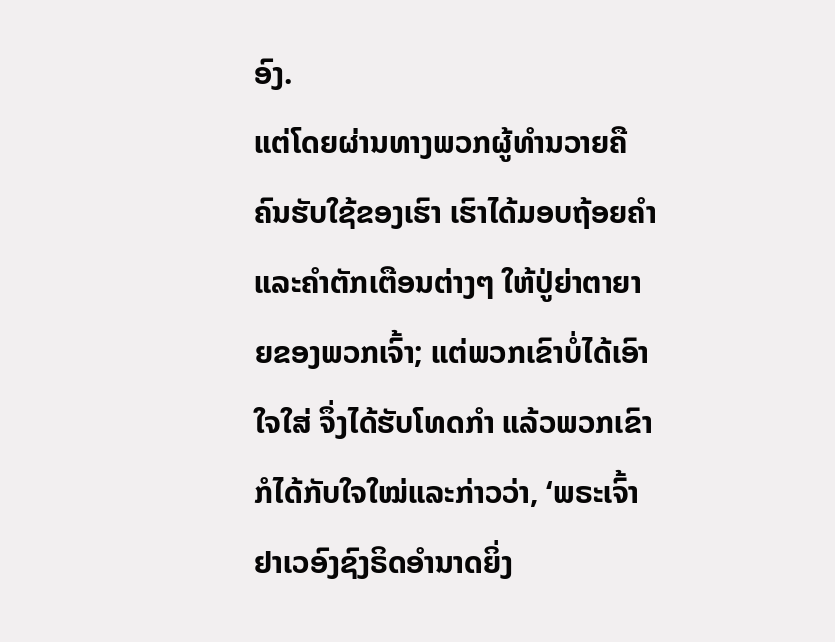ອົງ.
ແຕ່ໂດຍຜ່ານທາງພວກຜູ້ທຳນວາຍຄືຄົນຮັບໃຊ້ຂອງເຮົາ ເຮົາໄດ້ມອບຖ້ອຍຄຳແລະຄຳຕັກເຕືອນຕ່າງໆ ໃຫ້ປູ່ຍ່າຕາຍາຍຂອງພວກເຈົ້າ; ແຕ່ພວກເຂົາບໍ່ໄດ້ເອົາໃຈໃສ່ ຈຶ່ງໄດ້ຮັບໂທດກຳ ແລ້ວພວກເຂົາກໍໄດ້ກັບໃຈໃໝ່ແລະກ່າວວ່າ, ‘ພຣະເຈົ້າຢາເວອົງຊົງຣິດອຳນາດຍິ່ງ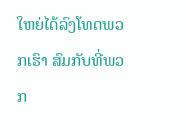ໃຫຍ່ໄດ້ລົງໂທດພວກເຮົາ ສົມກັບທີ່ພວກ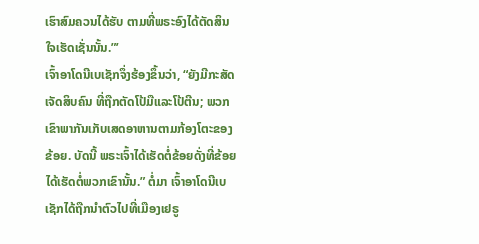ເຮົາສົມຄວນໄດ້ຮັບ ຕາມທີ່ພຣະອົງໄດ້ຕັດສິນໃຈເຮັດເຊັ່ນນັ້ນ.”’
ເຈົ້າອາໂດນີເບເຊັກຈຶ່ງຮ້ອງຂຶ້ນວ່າ, “ຍັງມີກະສັດເຈັດສິບຄົນ ທີ່ຖືກຕັດໂປ້ມືແລະໂປ້ຕີນ; ພວກເຂົາພາກັນເກັບເສດອາຫານຕາມກ້ອງໂຕະຂອງຂ້ອຍ. ບັດນີ້ ພຣະເຈົ້າໄດ້ເຮັດຕໍ່ຂ້ອຍດັ່ງທີ່ຂ້ອຍໄດ້ເຮັດຕໍ່ພວກເຂົານັ້ນ.” ຕໍ່ມາ ເຈົ້າອາໂດນີເບເຊັກໄດ້ຖືກນຳຕົວໄປທີ່ເມືອງເຢຣູ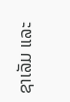ຊາເລັມ ແລະ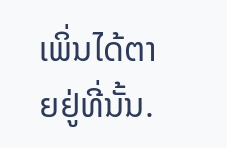ເພິ່ນໄດ້ຕາຍຢູ່ທີ່ນັ້ນ.